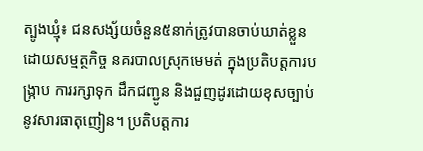ត្បូងឃ្មុំ៖ ជនសង្ស័យចំនួន៥នាក់ត្រូវបានចាប់ឃាត់ខ្លួនដោយសម្មត្ថកិច្ច នគរបាលស្រុកមេមត់ ក្នុងប្រតិបត្តការបង្ក្រាប ការរក្សាទុក ដឹកជញ្ជូន និងជួញដូរដោយខុសច្បាប់នូវសារធាតុញៀន។ ប្រតិបត្តការ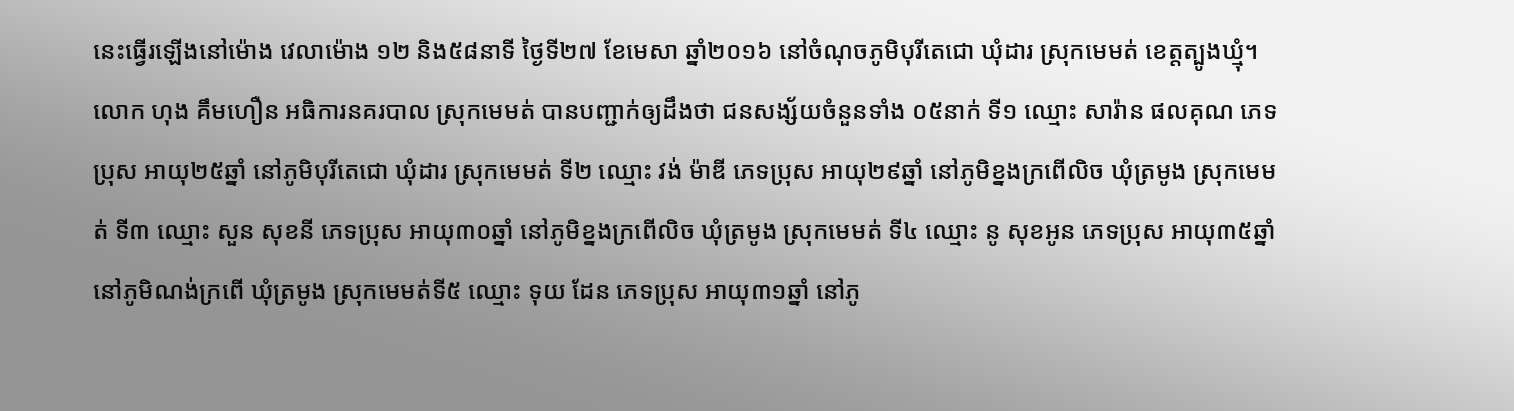នេះធ្វើរឡើងនៅម៉ោង វេលាម៉ោង ១២ និង៥៨នាទី ថ្ងៃទី២៧ ខែមេសា ឆ្នាំ២០១៦ នៅចំណុចភូមិបុរីតេជោ ឃុំដារ ស្រុកមេមត់ ខេត្តត្បូងឃ្មុំ។
លោក ហុង គឹមហឿន អធិការនគរបាល ស្រុកមេមត់ បានបញ្ជាក់ឲ្យដឹងថា ជនសង្ស័យចំនួនទាំង ០៥នាក់ ទី១ ឈ្មោះ សារ៉ាន ផលគុណ ភេទប្រុស អាយុ២៥ឆ្នាំ នៅភូមិបុរីតេជោ ឃុំដារ ស្រុកមេមត់ ទី២ ឈ្មោះ វង់ ម៉ាឌី ភេទប្រុស អាយុ២៩ឆ្នាំ នៅភូមិខ្នងក្រពើលិច ឃុំត្រមូង ស្រុកមេមត់ ទី៣ ឈ្មោះ សួន សុខនី ភេទប្រុស អាយុ៣០ឆ្នាំ នៅភូមិខ្នងក្រពើលិច ឃុំត្រមូង ស្រុកមេមត់ ទី៤ ឈ្មោះ នូ សុខអូន ភេទប្រុស អាយុ៣៥ឆ្នាំ នៅភូមិណង់ក្រពើ ឃុំត្រមូង ស្រុកមេមត់ទី៥ ឈ្មោះ ទុយ ដែន ភេទប្រុស អាយុ៣១ឆ្នាំ នៅភូ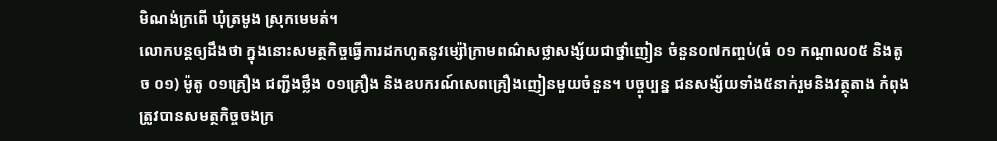មិណង់ក្រពើ ឃុំត្រមូង ស្រុកមេមត់។
លោកបន្តឲ្យដឹងថា ក្នុងនោះសមត្ថកិច្ចធ្វើការដកហូតនូវម្ស៉ៅក្រាមពណ៌សថ្លាសង្ស័យជាថ្នាំញៀន ចំនួន០៧កញ្ចប់(ធំ ០១ កណ្តាល០៥ និងតូច ០១) ម៉ូតូ ០១គ្រឿង ជញ្ជីងថ្លឹង ០១គ្រឿង និងឧបករណ៍សេពគ្រឿងញៀនមួយចំនួន។ បច្ចុប្បន្ន ជនសង្ស័យទាំង៥នាក់រួមនិងវត្ថុតាង កំពុងត្រូវបានសមត្ថកិច្ចចងក្រ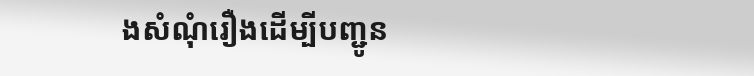ងសំណុំរឿងដើម្បីបញ្ជូន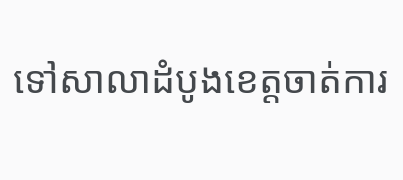ទៅសាលាដំបូងខេត្តចាត់ការ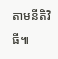តាមនីតិវិធី៕